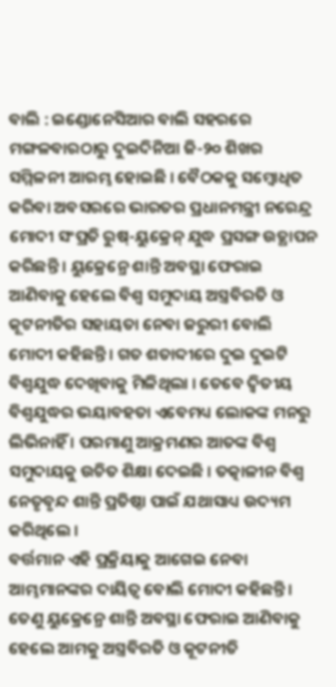ବାଲି : ଇଣ୍ଡୋନେସିଆର ବାଲି ସହରରେ ମଙ୍ଗଳବାରଠାରୁ ଦୁଇଦିନିଆ ଜି-୨୦ ଶିଖର ସମ୍ମିଳନୀ ଆରମ୍ଭ ହୋଇଛି । ବୈଠକକୁ ସମ୍ବୋଧିତ କରିବା ଅବସରରେ ଭାରତର ପ୍ରଧାନମନ୍ତ୍ରୀ ନରେନ୍ଦ୍ର ମୋଦୀ ସଂପ୍ରତି ରୁଷ୍-ୟୁକ୍ରେନ୍ ଯୁଦ୍ଧ ପ୍ରସଙ୍ଗ ଉତ୍ଥାପନ କରିଛନ୍ତି । ୟୁକ୍ରେନ୍ରେ ଶାନ୍ତି ଅବସ୍ଥା ଫେରାଇ ଆଣିବାକୁ ହେଲେ ବିଶ୍ୱ ସମୁଦାୟ ଅସ୍ତ୍ରବିରତି ଓ କୂଟନୀତିର ସହାୟତା ନେବା ଜରୁରୀ ବୋଲି ମୋଦୀ କହିଛନ୍ତି । ଗତ ଶତାବ୍ଦୀରେ ଦୁଇ ଦୁଇଟି ବିଶ୍ୱଯୁଦ୍ଧ ଦେଖିବାକୁ ମିଳିଥିଲା । ତେବେ ଦ୍ୱିତୀୟ ବିଶ୍ୱଯୁଦ୍ଧର ଭୟାବହତା ଏବେମଧ୍ୟ ଲୋକଙ୍କ ମନରୁ ଲିଭିନାହିଁ । ପରମାଣୁ ଆକ୍ରମଣର ଆତଙ୍କ ବିଶ୍ୱ ସମୁଦାୟକୁ ଉଚିତ ଶିକ୍ଷା ଦେଇଛି । ତତ୍କାଳୀନ ବିଶ୍ୱ ନେତୃବୃନ୍ଦ ଶାନ୍ତି ପ୍ରତିଷ୍ଠା ପାଇଁ ଯଥାସାଧ୍ୟ ଉଦ୍ୟମ କରିଥିଲେ ।
ବର୍ତ୍ତମାନ ଏହି ପ୍ରକ୍ରିୟାକୁ ଆଗେଇ ନେବା ଆମ୍ଭମାନଙ୍କର ଦାୟିତ୍ୱ ବୋଲି ମୋଦୀ କହିଛନ୍ତି । ତେଣୁ ୟୁକ୍ରେନ୍ରେ ଶାନ୍ତି ଅବସ୍ଥା ଫେରାଇ ଆଣିବାକୁ ହେଲେ ଆମକୁ ଅସ୍ତ୍ରବିରତି ଓ କୂଟନୀତି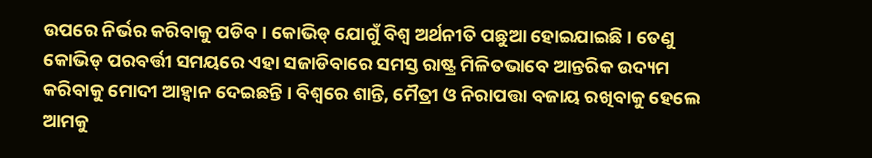ଉପରେ ନିର୍ଭର କରିବାକୁ ପଡିବ । କୋଭିଡ୍ ଯୋଗୁଁ ବିଶ୍ୱ ଅର୍ଥନୀତି ପଛୁଆ ହୋଇଯାଇଛି । ତେଣୁ କୋଭିଡ୍ ପରବର୍ତ୍ତୀ ସମୟରେ ଏହା ସଜାଡିବାରେ ସମସ୍ତ ରାଷ୍ଟ୍ର ମିଳିତଭାବେ ଆନ୍ତରିକ ଉଦ୍ୟମ କରିବାକୁ ମୋଦୀ ଆହ୍ୱାନ ଦେଇଛନ୍ତି । ବିଶ୍ୱରେ ଶାନ୍ତି, ମୈତ୍ରୀ ଓ ନିରାପତ୍ତା ବଜାୟ ରଖିବାକୁ ହେଲେ ଆମକୁ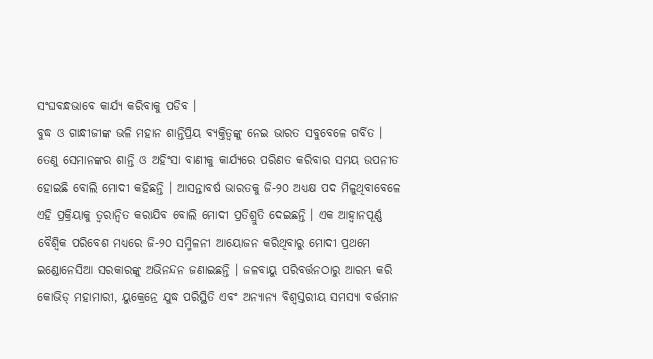ସଂଘବନ୍ଧଭାବେ କାର୍ଯ୍ୟ କରିବାକୁ ପଡିବ ।
ବୁଦ୍ଧ ଓ ଗାନ୍ଧୀଜୀଙ୍କ ଭଳି ମହାନ ଶାନ୍ତିପ୍ରିୟ ବ୍ୟକ୍ତିତ୍ୱଙ୍କୁ ନେଇ ଭାରତ ସବୁବେଳେ ଗର୍ବିତ । ତେଣୁ ସେମାନଙ୍କର ଶାନ୍ତି ଓ ଅହିଂସା ବାଣୀକୁ କାର୍ଯ୍ୟରେ ପରିଣତ କରିବାର ସମୟ ଉପନୀତ ହୋଇଛି ବୋଲି ମୋଦୀ କହିଛନ୍ତି । ଆସନ୍ତାବର୍ଷ ଭାରତକୁ ଜି-୨୦ ଅଧ୍ୟକ୍ଷ ପଦ ମିଳୁଥିବାବେଳେ ଏହି ପ୍ରକ୍ରିୟାକୁ ତ୍ୱରାନ୍ୱିତ କରାଯିବ ବୋଲି ମୋଦୀ ପ୍ରତିଶ୍ରୁତି ଦେଇଛନ୍ତି । ଏକ ଆହ୍ୱାନପୂର୍ଣ୍ଣ ବୈଶ୍ୱିକ ପରିବେଶ ମଧ୍ୟରେ ଜି-୨୦ ସମ୍ମିଳନୀ ଆୟୋଜନ କରିଥିବାରୁ ମୋଦୀ ପ୍ରଥମେ ଇଣ୍ଡୋନେସିଆ ସରକାରଙ୍କୁ ଅଭିନନ୍ଦନ ଜଣାଇଛନ୍ତି । ଜଳବାୟୁ ପରିବର୍ତ୍ତନଠାରୁ ଆରମ୍ଭ କରି କୋଭିଡ୍ ମହାମାରୀ, ୟୁକ୍ରେନ୍ରେ ଯୁଦ୍ଧ ପରିସ୍ଥିତି ଏବଂ ଅନ୍ୟାନ୍ୟ ବିଶ୍ୱସ୍ତରୀୟ ସମସ୍ୟା ବର୍ତ୍ତମାନ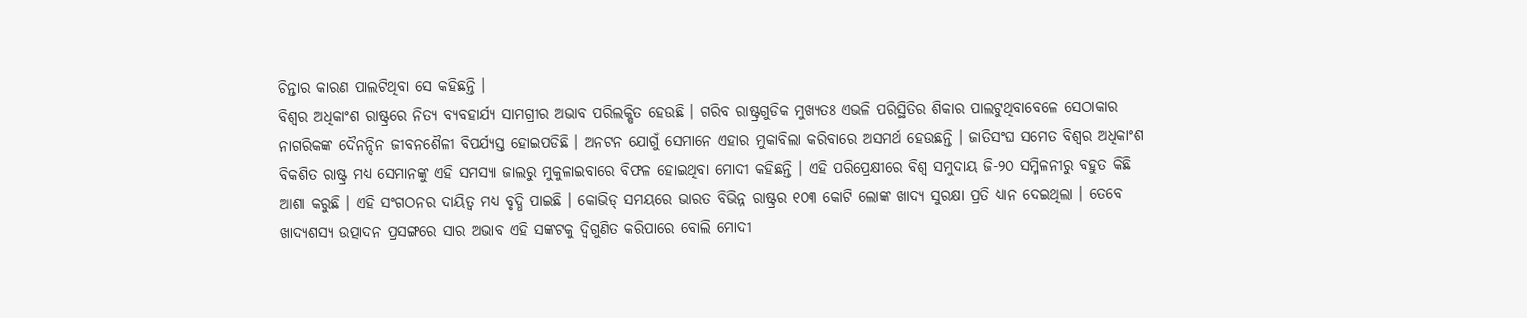ଚିନ୍ତାର କାରଣ ପାଲଟିଥିବା ସେ କହିଛନ୍ତି ।
ବିଶ୍ୱର ଅଧିକାଂଶ ରାଷ୍ଟ୍ରରେ ନିତ୍ୟ ବ୍ୟବହାର୍ଯ୍ୟ ସାମଗ୍ରୀର ଅଭାବ ପରିଲକ୍ଷିତ ହେଉଛି । ଗରିବ ରାଷ୍ଟ୍ରଗୁଡିକ ମୁଖ୍ୟତଃ ଏଭଳି ପରିସ୍ଥିତିର ଶିକାର ପାଲଟୁଥିବାବେଳେ ସେଠାକାର ନାଗରିକଙ୍କ ଦୈନନ୍ଦିନ ଜୀବନଶୈଳୀ ବିପର୍ଯ୍ୟସ୍ତ ହୋଇପଡିଛି । ଅନଟନ ଯୋଗୁଁ ସେମାନେ ଏହାର ମୁକାବିଲା କରିବାରେ ଅସମର୍ଥ ହେଉଛନ୍ତି । ଜାତିସଂଘ ସମେତ ବିଶ୍ୱର ଅଧିକାଂଶ ବିକଶିତ ରାଷ୍ଟ୍ର ମଧ୍ୟ ସେମାନଙ୍କୁ ଏହି ସମସ୍ୟା ଜାଲରୁ ମୁକୁଳାଇବାରେ ବିଫଳ ହୋଇଥିବା ମୋଦୀ କହିଛନ୍ତି । ଏହି ପରିପ୍ରେକ୍ଷୀରେ ବିଶ୍ୱ ସମୁଦାୟ ଜି-୨୦ ସମ୍ମିଳନୀରୁ ବହୁତ କିଛି ଆଶା କରୁଛି । ଏହି ସଂଗଠନର ଦାୟିତ୍ୱ ମଧ୍ୟ ବୃଦ୍ଧି ପାଇଛି । କୋଭିଡ୍ ସମୟରେ ଭାରତ ବିଭିନ୍ନ ରାଷ୍ଟ୍ରର ୧୦୩ କୋଟି ଲୋଙ୍କ ଖାଦ୍ୟ ସୁରକ୍ଷା ପ୍ରତି ଧ୍ୟାନ ଦେଇଥିଲା । ତେବେ ଖାଦ୍ୟଶସ୍ୟ ଉତ୍ପାଦନ ପ୍ରସଙ୍ଗରେ ସାର ଅଭାବ ଏହି ସଙ୍କଟକୁ ଦ୍ୱିଗୁଣିତ କରିପାରେ ବୋଲି ମୋଦୀ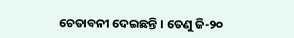ଚେତାବନୀ ଦେଇଛନ୍ତି । ତେଣୁ ଜି-୨୦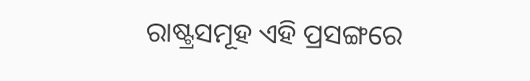ରାଷ୍ଟ୍ରସମୂହ ଏହି ପ୍ରସଙ୍ଗରେ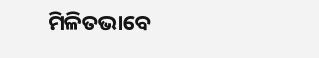ମିଳିତଭାବେ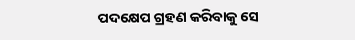ପଦକ୍ଷେପ ଗ୍ରହଣ କରିବାକୁ ସେ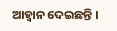ଆହ୍ୱାନ ଦେଇଛନ୍ତି ।